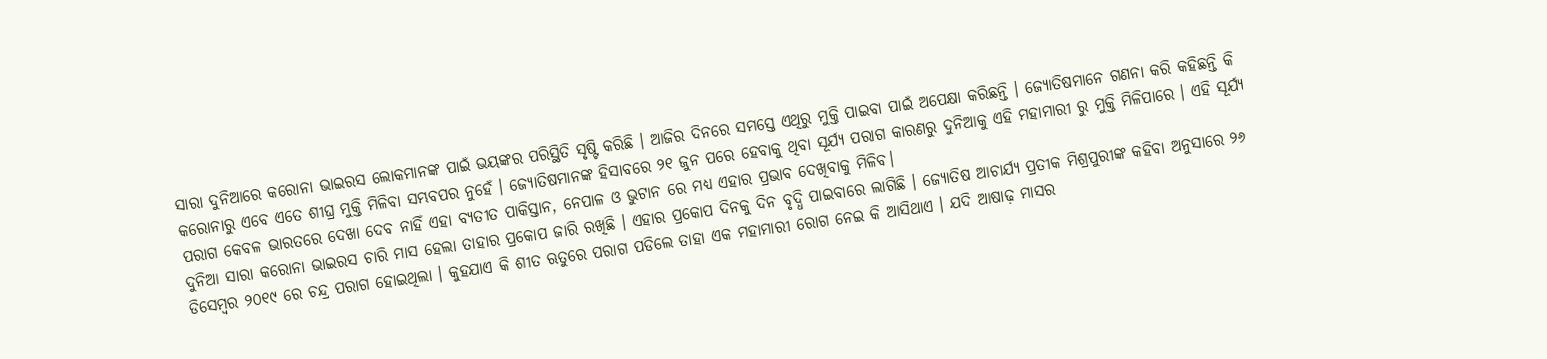ସାରା ଦୁନିଆରେ କରୋନା ଭାଇରସ ଲୋକମାନଙ୍କ ପାଇଁ ଭୟଙ୍କର ପରିସ୍ଥିତି ସୃଷ୍ଟି କରିଛି । ଆଜିର ଦିନରେ ସମସ୍ତେ ଏଥିରୁ ମୁକ୍ତି ପାଇବା ପାଇଁ ଅପେକ୍ଷା କରିଛନ୍ତି । ଜ୍ୟୋତିଷମାନେ ଗଣନା କରି କହିଛନ୍ତି କି କରୋନାରୁ ଏବେ ଏତେ ଶୀଘ୍ର ମୁକ୍ତି ମିଳିବା ସମ୍ଭବପର ନୁହେଁ । ଜ୍ୟୋତିଷମାନଙ୍କ ହିସାବରେ ୨୧ ଜୁନ ପରେ ହେବାକୁ ଥିବା ସୂର୍ଯ୍ୟ ପରାଗ କାରଣରୁ ଦୁନିଆକୁ ଏହି ମହାମାରୀ ରୁ ମୁକ୍ତି ମିଳିପାରେ । ଏହି ସୂର୍ଯ୍ୟ ପରାଗ କେବଳ ଭାରତରେ ଦେଖା ଦେବ ନାହିଁ ଏହା ବ୍ୟତୀତ ପାକିସ୍ତାନ, ନେପାଳ ଓ ଭୁଟାନ ରେ ମଧ୍ୟ ଏହାର ପ୍ରଭାବ ଦେଖିବାକୁ ମିଳିବ।
ଦୁନିଆ ସାରା କରୋନା ଭାଇରସ ଚାରି ମାସ ହେଲା ତାହାର ପ୍ରକୋପ ଜାରି ରଖିଛି । ଏହାର ପ୍ରକୋପ ଦିନକୁ ଦିନ ବୃଦ୍ଧି ପାଇବାରେ ଲାଗିଛି । ଜ୍ୟୋତିଷ ଆଚାର୍ଯ୍ୟ ପ୍ରତୀକ ମିଶ୍ରପୁରୀଙ୍କ କହିବା ଅନୁସାରେ ୨୬ ଡିସେମ୍ବର ୨୦୧୯ ରେ ଚନ୍ଦ୍ର ପରାଗ ହୋଇଥିଲା । କୁହଯାଏ କି ଶୀତ ଋତୁରେ ପରାଗ ପଡିଲେ ତାହା ଏକ ମହାମାରୀ ରୋଗ ନେଇ କି ଆସିଥାଏ । ଯଦି ଆଷାଢ଼ ମାସର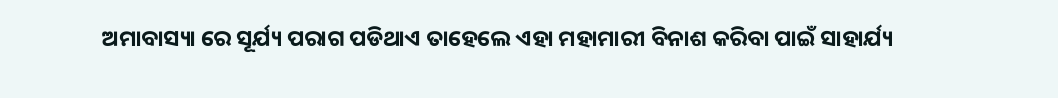ଅମାବାସ୍ୟା ରେ ସୂର୍ଯ୍ୟ ପରାଗ ପଡିଥାଏ ତାହେଲେ ଏହା ମହାମାରୀ ବିନାଶ କରିବା ପାଇଁ ସାହାର୍ଯ୍ୟ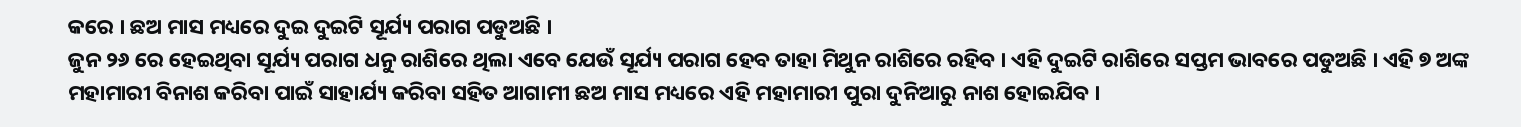କରେ । ଛଅ ମାସ ମଧ୍ୟରେ ଦୁଇ ଦୁଇଟି ସୂର୍ଯ୍ୟ ପରାଗ ପଡୁଅଛି ।
ଜୁନ ୨୬ ରେ ହେଇଥିବା ସୂର୍ଯ୍ୟ ପରାଗ ଧନୁ ରାଶିରେ ଥିଲା ଏବେ ଯେଉଁ ସୂର୍ଯ୍ୟ ପରାଗ ହେବ ତାହା ମିଥୁନ ରାଶିରେ ରହିବ । ଏହି ଦୁଇଟି ରାଶିରେ ସପ୍ତମ ଭାବରେ ପଡୁଅଛି । ଏହି ୭ ଅଙ୍କ ମହାମାରୀ ବିନାଶ କରିବା ପାଇଁ ସାହାର୍ଯ୍ୟ କରିବା ସହିତ ଆଗାମୀ ଛଅ ମାସ ମଧ୍ୟରେ ଏହି ମହାମାରୀ ପୁରା ଦୁନିଆରୁ ନାଶ ହୋଇଯିବ ।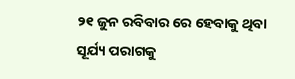୨୧ ଜୁନ ରବିବାର ରେ ହେବାକୁ ଥିବା ସୂର୍ଯ୍ୟ ପରାଗକୁ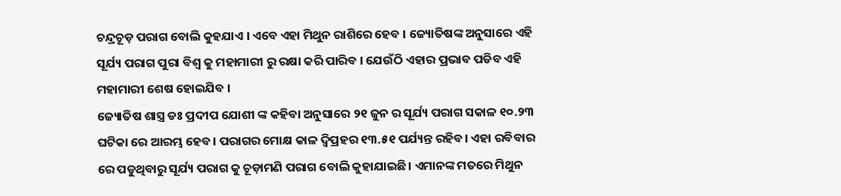ଚନ୍ଦ୍ରଚୂଡ଼ ପରାଗ ବୋଲି କୁହଯାଏ । ଏବେ ଏହା ମିଥୁନ ରାଶିରେ ହେବ । ଜ୍ୟୋତିଷଙ୍କ ଅନୁସାରେ ଏହି ସୂର୍ଯ୍ୟ ପରାଗ ପୁରା ବିଶ୍ଵ କୁ ମହାମାରୀ ରୁ ରକ୍ଷା କରି ପାରିବ । ଯେଉଁଠି ଏହାର ପ୍ରଭାବ ପଡିବ ଏହି ମହାମାରୀ ଶେଷ ହୋଇଯିବ ।
ଜ୍ୟୋତିଷ ଶାସ୍ତ୍ର ଡଃ ପ୍ରଦୀପ ଯୋଶୀ ଙ୍କ କହିବା ଅନୁସାରେ ୨୧ ଜୁନ ର ସୂର୍ଯ୍ୟ ପରାଗ ସକାଳ ୧୦.୨୩ ଘଟିକା ରେ ଆରମ୍ଭ ହେବ । ପରାଗର ମୋକ୍ଷ କାଳ ଦ୍ୱିପ୍ରହର ୧୩.୫୧ ପର୍ଯ୍ୟନ୍ତ ରହିବ। ଏହା ରବିବାର ରେ ପଡୁଥିବାରୁ ସୂର୍ଯ୍ୟ ପରାଗ କୁ ଚୂଡ଼ାମଣି ପରାଗ ବୋଲି କୁହାଯାଇଛି। ଏମାନଙ୍କ ମତରେ ମିଥୁନ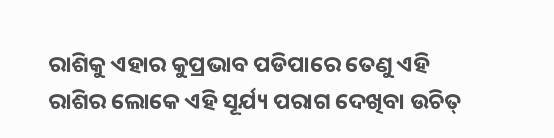ରାଶିକୁ ଏହାର କୁପ୍ରଭାବ ପଡିପାରେ ତେଣୁ ଏହି ରାଶିର ଲୋକେ ଏହି ସୂର୍ଯ୍ୟ ପରାଗ ଦେଖିବା ଉଚିତ୍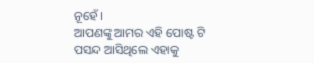ନୂହେଁ ।
ଆପଣଙ୍କୁ ଆମର ଏହି ପୋଷ୍ଟ ଟି ପସନ୍ଦ ଆସିଥିଲେ ଏହାକୁ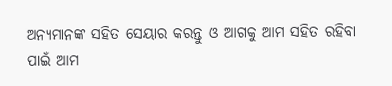ଅନ୍ୟମାନଙ୍କ ସହିତ ସେୟାର କରନ୍ତୁ ଓ ଆଗକୁ ଆମ ସହିତ ରହିବା ପାଇଁ ଆମ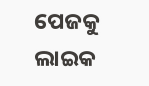ପେଜକୁ ଲାଇକ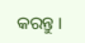କରନ୍ତୁ ।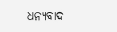ଧନ୍ୟବାଦ